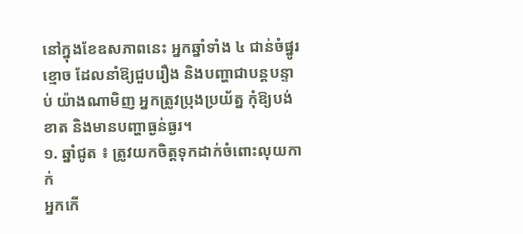នៅក្នុងខែឧសភាពនេះ អ្នកឆ្នាំទាំង ៤ ជាន់ចំផ្នូរខ្មោច ដែលនាំឱ្យជួបរឿង និងបញ្ហាជាបន្តបន្ទាប់ យ៉ាងណាមិញ អ្នកត្រូវប្រុងប្រយ័ត្ន កុំឱ្យបង់ខាត និងមានបញ្ហាធ្ងន់ធ្ងរ។
១. ឆ្នាំជូត ៖ ត្រូវយកចិត្តទុកដាក់ចំពោះលុយកាក់
អ្នកកើ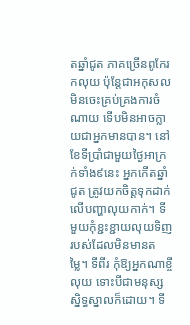តឆ្នាំជូត ភាគច្រើនពូកែរកលុយ ប៉ុន្តែជាអកុសល មិនចេះគ្រប់គ្រងការចំណាយ ទើបមិនអាចក្លាយជាអ្នកមានបាន។ នៅខែទីប្រាំជាមួយថ្ងៃអាក្រក់ទាំង៩នេះ អ្នកកើតឆ្នាំជូត ត្រូវយកចិត្តទុកដាក់លើបញ្ហាលុយកាក់។ ទីមួយកុំខ្ជះខ្ជាយលុយទិញរបស់ដែលមិនមានតម្លៃ។ ទីពីរ កុំឱ្យអ្នកណាខ្ចីលុយ ទោះបីជាមនុស្សស្និទ្ធស្នាលក៏ដោយ។ ទី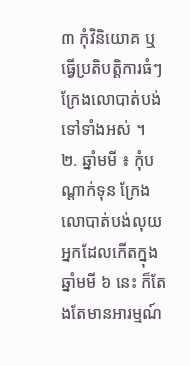៣ កុំវិនិយោគ ឬធ្វើប្រតិបត្តិការធំៗ ក្រែងលោបាត់បង់ទៅទាំងអស់ ។
២. ឆ្នាំមមី ៖ កុំបណ្តាក់ទុន ក្រែងលោបាត់បង់លុយ
អ្នកដែលកើតក្នុងឆ្នាំមមី ៦ នេះ ក៏តែងតែមានអារម្មណ៍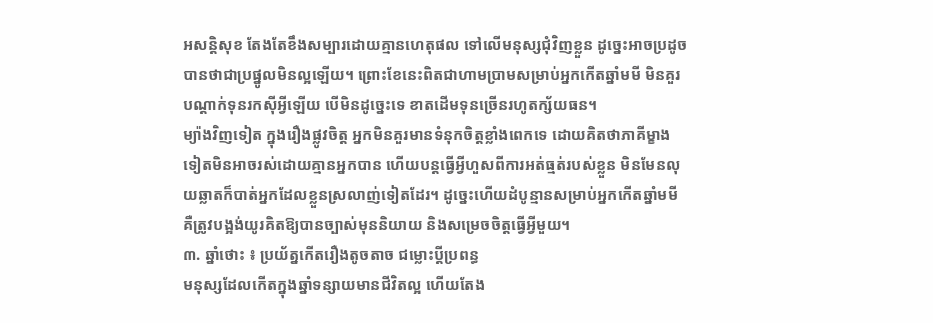អសន្តិសុខ តែងតែខឹងសម្បារដោយគ្មានហេតុផល ទៅលើមនុស្សជុំវិញខ្លួន ដូច្នេះអាចប្រដូចបានថាជាប្រផ្នូលមិនល្អឡើយ។ ព្រោះខែនេះពិតជាហាមប្រាមសម្រាប់អ្នកកើតឆ្នាំមមី មិនគួរបណ្តាក់ទុនរកស៊ីអ្វីឡើយ បើមិនដូច្នេះទេ ខាតដើមទុនច្រើនរហូតក្ស័យធន។
ម្យ៉ាងវិញទៀត ក្នុងរឿងផ្លូវចិត្ត អ្នកមិនគួរមានទំនុកចិត្តខ្លាំងពេកទេ ដោយគិតថាភាគីម្ខាងទៀតមិនអាចរស់ដោយគ្មានអ្នកបាន ហើយបន្តធ្វើអ្វីហួសពីការអត់ធ្មត់របស់ខ្លួន មិនមែនលុយឆ្លាតក៏បាត់អ្នកដែលខ្លួនស្រលាញ់ទៀតដែរ។ ដូច្នេះហើយដំបូន្មានសម្រាប់អ្នកកើតឆ្នាំមមី គឺត្រូវបង្អង់យូរគិតឱ្យបានច្បាស់មុននិយាយ និងសម្រេចចិត្តធ្វើអ្វីមួយ។
៣. ឆ្នាំថោះ ៖ ប្រយ័ត្នកើតរឿងតូចតាច ជម្លោះប្តីប្រពន្ធ
មនុស្សដែលកើតក្នុងឆ្នាំទន្សាយមានជីវិតល្អ ហើយតែង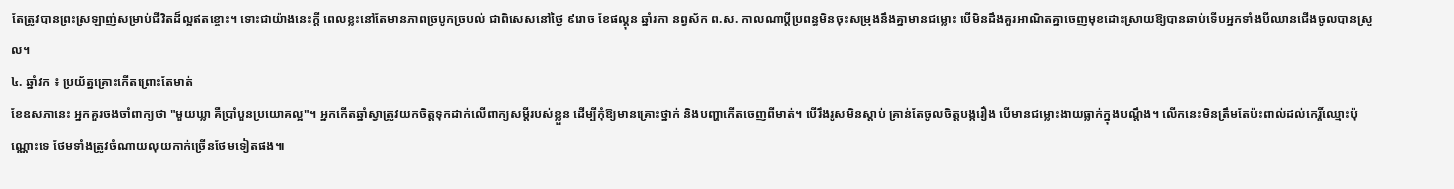តែត្រូវបានព្រះស្រឡាញ់សម្រាប់ជីវិតដ៏ល្អឥតខ្ចោះ។ ទោះជាយ៉ាងនេះក្តី ពេលខ្លះនៅតែមានភាពច្របូកច្របល់ ជាពិសេសនៅថ្ងៃ ៩រោច ខែផល្គុន ឆ្នាំរកា នព្វស័ក ព.ស. កាលណាប្ដីប្រពន្ធមិនចុះសម្រុងនឹងគ្នាមានជម្លោះ បើមិនដឹងគួរអាណិតគ្នាចេញមុខដោះស្រាយឱ្យបានឆាប់ទើបអ្នកទាំងបីឈានជើងចូលបានស្រួល។
៤. ឆ្នាំវក ៖ ប្រយ័ត្នគ្រោះកើតព្រោះតែមាត់
ខែឧសភានេះ អ្នកគួរចងចាំពាក្យថា "មួយឃ្លា គឺប្រាំបួនប្រយោគល្អ"។ អ្នកកើតឆ្នាំស្វាត្រូវយកចិត្តទុកដាក់លើពាក្យសម្ដីរបស់ខ្លួន ដើម្បីកុំឱ្យមានគ្រោះថ្នាក់ និងបញ្ហាកើតចេញពីមាត់។ បើរឹងរូសមិនស្តាប់ គ្រាន់តែចូលចិត្តបង្ករឿង បើមានជម្លោះងាយធ្លាក់ក្នុងបណ្តឹង។ លើកនេះមិនត្រឹមតែប៉ះពាល់ដល់កេរ្តិ៍ឈ្មោះប៉ុណ្ណោះទេ ថែមទាំងត្រូវចំណាយលុយកាក់ច្រើនថែមទៀតផង៕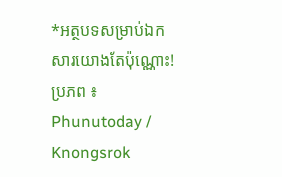*អត្ថបទសម្រាប់ឯកសារយោងតែប៉ុណ្ណោះ!
ប្រភព ៖ Phunutoday / Knongsrok